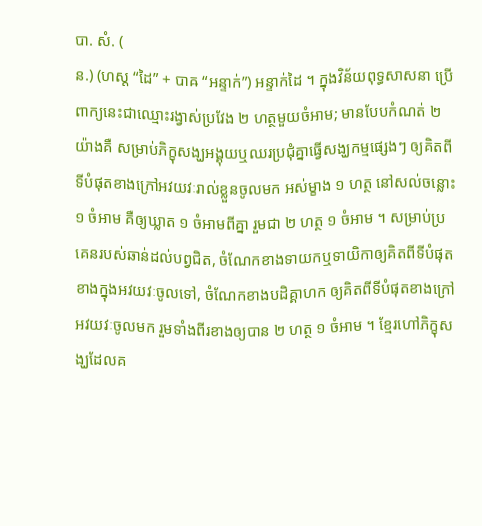បា. សំ. (
ន.) (ហស្ដ “ដៃ” + បាឝ “អន្ទាក់”) អន្ទាក់ដៃ ។ ក្នុងវិន័យពុទ្ធសាសនា ប្រើពាក្យនេះជាឈ្មោះរង្វាស់ប្រវែង ២ ហត្ថមួយចំអាម; មានបែបកំណត់ ២ យ៉ាងគឺ សម្រាប់ភិក្ខុសង្ឃអង្គុយឬឈរប្រជុំគ្នាធ្វើសង្ឃកម្មផ្សេងៗ ឲ្យគិតពីទីបំផុតខាងក្រៅអវយវៈរាល់ខ្លួនចូលមក អស់ម្ខាង ១ ហត្ថ នៅសល់ចន្លោះ ១ ចំអាម គឺឲ្យឃ្លាត ១ ចំអាមពីគ្នា រួមជា ២ ហត្ថ ១ ចំអាម ។ សម្រាប់ប្រគេនរបស់ឆាន់ដល់បព្វជិត, ចំណែកខាងទាយកឬទាយិកាឲ្យគិតពីទីបំផុតខាងក្នុងអវយវៈចូលទៅ, ចំណែកខាងបដិគ្គាហក ឲ្យគិតពីទីបំផុតខាងក្រៅអវយវៈចូលមក រួមទាំងពីរខាងឲ្យបាន ២ ហត្ថ ១ ចំអាម ។ ខ្មែរហៅភិក្ខុសង្ឃដែលគ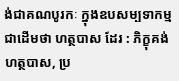ង់ជាគណបូរកៈ ក្នុងឧបសម្បទាកម្មជាដើមថា ហត្ថបាស ដែរ : ភិក្ខុគង់ហត្ថបាស, ប្រ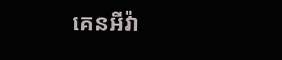គេនអីវ៉ា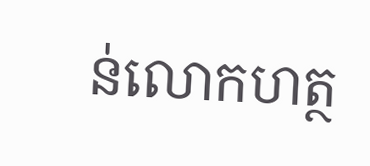ន់លោកហត្ថ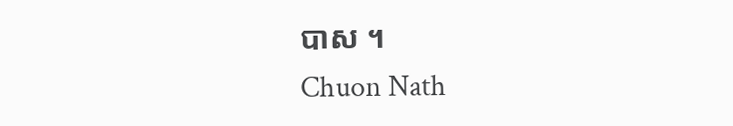បាស ។
Chuon Nath